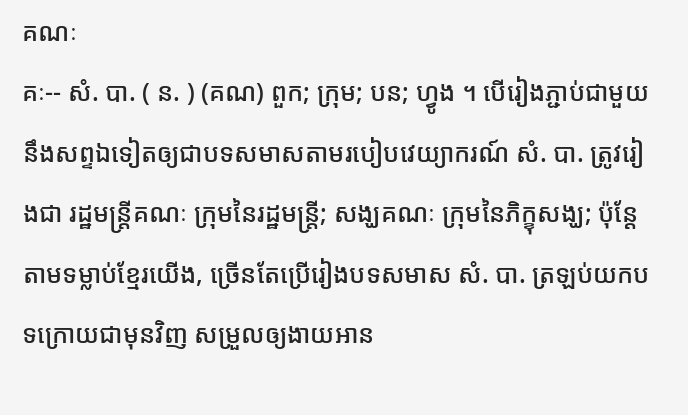គណៈ
គៈ-- សំ. បា. ( ន. ) (គណ) ពួក; ក្រុម; បន; ហ្វូង ។ បើរៀងភ្ជាប់ជាមួយនឹងសព្ទឯទៀតឲ្យជាបទសមាសតាមរបៀបវេយ្យាករណ៍ សំ. បា. ត្រូវរៀងជា រដ្ឋមន្រ្តីគណៈ ក្រុមនៃរដ្ឋមន្រ្តី; សង្ឃគណៈ ក្រុមនៃភិក្ខុសង្ឃ; ប៉ុន្តែតាមទម្លាប់ខ្មែរយើង, ច្រើនតែប្រើរៀងបទសមាស សំ. បា. ត្រឡប់យកបទក្រោយជាមុនវិញ សម្រួលឲ្យងាយអាន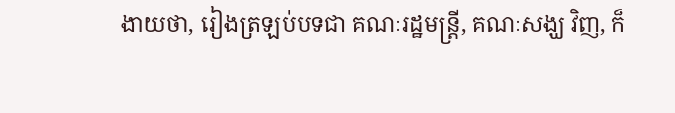ងាយថា, រៀងត្រឡប់បទជា គណៈរដ្ឋមន្រ្តី, គណៈសង្ឃ វិញ, ក៏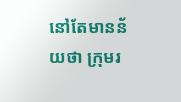នៅតែមានន័យថា ក្រុមរ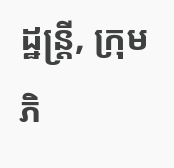ដ្ឋន្ត្រី, ក្រុមភិ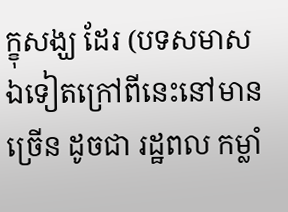ក្ខុសង្ឃ ដែរ (បទសមាសឯទៀតក្រៅពីនេះនៅមានច្រើន ដូចជា រដ្ឋពល កម្លាំ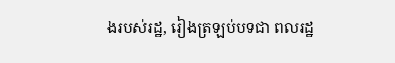ងរបស់រដ្ឋ, រៀងត្រឡប់បទជា ពលរដ្ឋ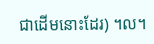ជាដើមនោះដែរ) ។ល។